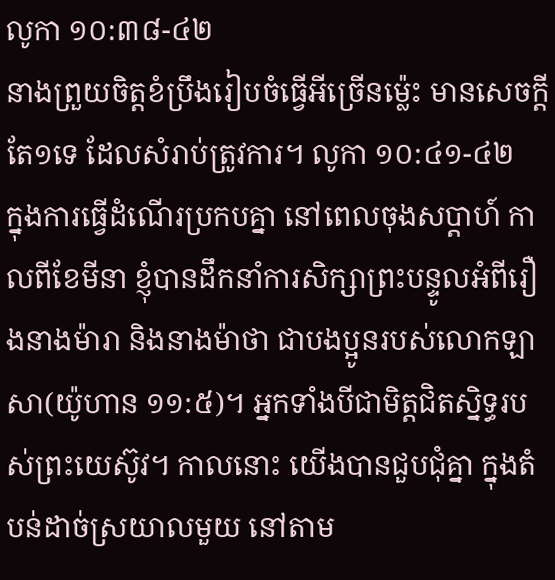លូកា ១០:៣៨-៤២
នាងព្រួយចិត្តខំប្រឹងរៀបចំធ្វើអីច្រើនម៉្លេះ មានសេចក្តីតែ១ទេ ដែលសំរាប់ត្រូវការ។ លូកា ១០:៤១-៤២
ក្នុងការធ្វើដំណើរប្រកបគ្នា នៅពេលចុងសប្តាហ៍ កាលពីខែមីនា ខ្ញុំបានដឹកនាំការសិក្សាព្រះបន្ទូលអំពីរឿងនាងម៉ារា និងនាងម៉ាថា ជាបងប្អូនរបស់លោកឡាសា(យ៉ូហាន ១១:៥)។ អ្នកទាំងបីជាមិត្តជិតស្និទ្ធរបស់ព្រះយេស៊ូវ។ កាលនោះ យើងបានជួបជុំគ្នា ក្នុងតំបន់ដាច់ស្រយាលមួយ នៅតាម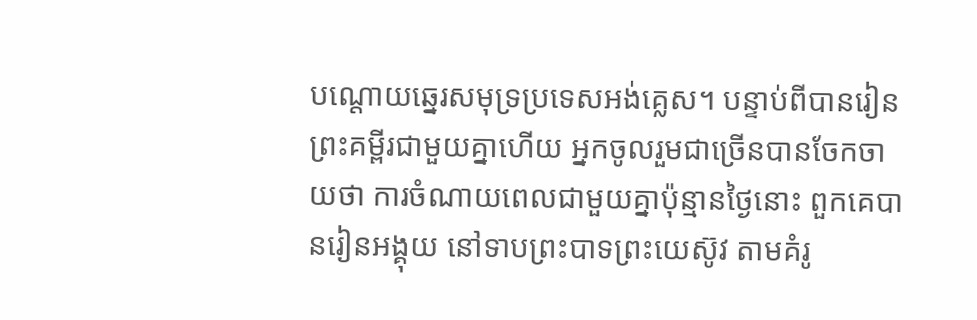បណ្តោយឆ្នេរសមុទ្រប្រទេសអង់គ្លេស។ បន្ទាប់ពីបានរៀនព្រះគម្ពីរជាមួយគ្នាហើយ អ្នកចូលរួមជាច្រើនបានចែកចាយថា ការចំណាយពេលជាមួយគ្នាប៉ុន្មានថ្ងៃនោះ ពួកគេបានរៀនអង្គុយ នៅទាបព្រះបាទព្រះយេស៊ូវ តាមគំរូ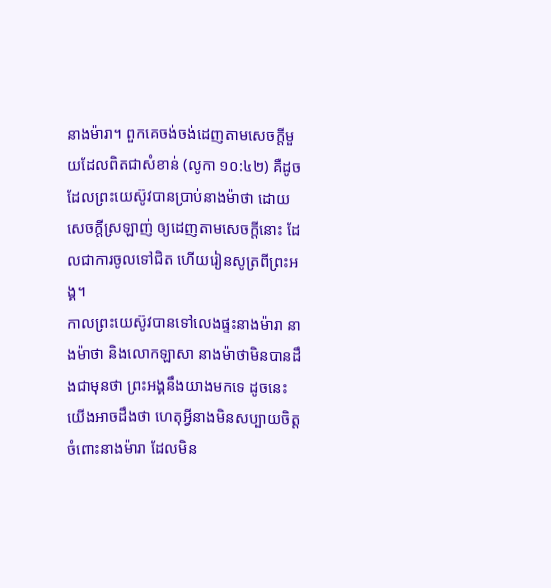នាងម៉ារា។ ពួកគេចង់ចង់ដេញតាមសេចក្តីមួយដែលពិតជាសំខាន់ (លូកា ១០:៤២) គឺដូចដែលព្រះយេស៊ូវបានប្រាប់នាងម៉ាថា ដោយសេចក្តីស្រឡាញ់ ឲ្យដេញតាមសេចក្តីនោះ ដែលជាការចូលទៅជិត ហើយរៀនសូត្រពីព្រះអង្គ។
កាលព្រះយេស៊ូវបានទៅលេងផ្ទះនាងម៉ារា នាងម៉ាថា និងលោកឡាសា នាងម៉ាថាមិនបានដឹងជាមុនថា ព្រះអង្គនឹងយាងមកទេ ដូចនេះ យើងអាចដឹងថា ហេតុអ្វីនាងមិនសប្បាយចិត្តចំពោះនាងម៉ារា ដែលមិន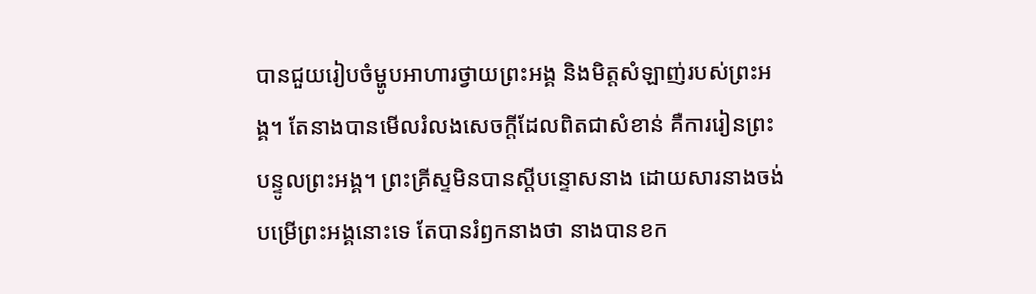បានជួយរៀបចំម្ហូបអាហារថ្វាយព្រះអង្គ និងមិត្តសំឡាញ់របស់ព្រះអង្គ។ តែនាងបានមើលរំលងសេចក្តីដែលពិតជាសំខាន់ គឺការរៀនព្រះបន្ទូលព្រះអង្គ។ ព្រះគ្រីស្ទមិនបានស្តីបន្ទោសនាង ដោយសារនាងចង់បម្រើព្រះអង្គនោះទេ តែបានរំឭកនាងថា នាងបានខក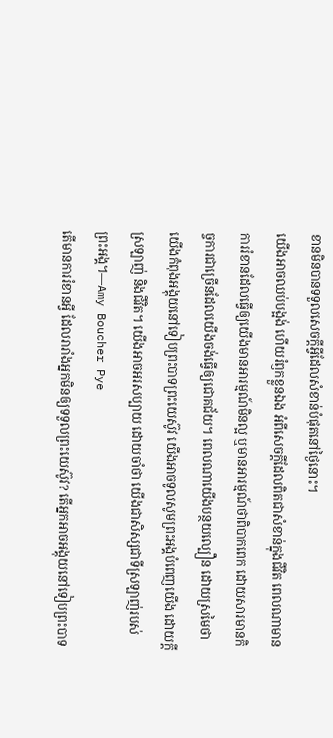ខានមិនបានទទួលសេចក្តីអ្វីដែលសំខាន់បំផុតនៅថ្ងៃនោះ។
យើងអាចឈប់បង្អង់ ហើយរំឭកខ្លួនឯង អំពីសេចក្តីដែលពិតជាសំខាន់ក្នុងជីវិត ពេលណាមានការរំខានដែលធ្វើឲ្យយើងមានអារម្មណ៍មិនល្អ ឬមានអារម្មណ៍ថាពិបាកពេក ដោយសារមានកិច្ចការជាច្រើនដែលយើងចង់ធ្វើឲ្យជោគជ័យ។ ពេលណាយើងបន្ថយល្បឿន ដោយស្រមៃថា យើងកំពុងអង្គុយនៅទៀបព្រះបាទព្រះយេស៊ូវ យើងអាចទូលសូមព្រះអង្គបំពេញយើង ដោយក្តីស្រឡាញ់ និងជីវិត។ យើងអាចអរសប្បាយ ដោយចាំថា យើងជាសិស្សជាទីស្រឡាញ់របស់ព្រះអង្គ។—Amy Boucher Pye
តើមានការរំខានអ្វី ដែលរារាំងអ្នកមិនឲ្យទទួលព្រះយេស៊ូវ? តើអ្នកអាចអង្គុយនៅទៀបព្រះបាទ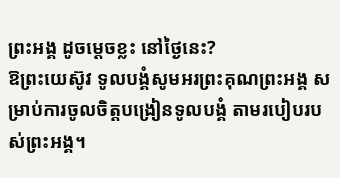ព្រះអង្គ ដូចម្តេចខ្លះ នៅថ្ងៃនេះ?
ឱព្រះយេស៊ូវ ទូលបង្គំសូមអរព្រះគុណព្រះអង្គ សម្រាប់ការចូលចិត្តបង្រៀនទូលបង្គំ តាមរបៀបរបស់ព្រះអង្គ។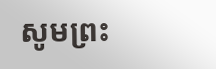សូមព្រះ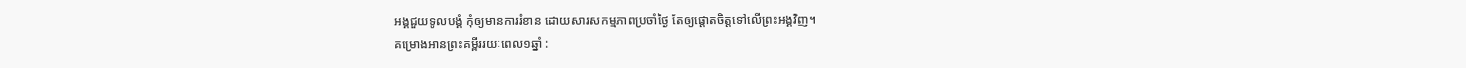អង្គជួយទូលបង្គំ កុំឲ្យមានការរំខាន ដោយសារសកម្មភាពប្រចាំថ្ងៃ តែឲ្យផ្ដោតចិត្តទៅលើព្រះអង្គវិញ។
គម្រោងអានព្រះគម្ពីររយៈពេល១ឆ្នាំ :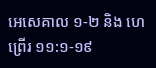អេសេគាល ១-២ និង ហេព្រើរ ១១:១-១៩